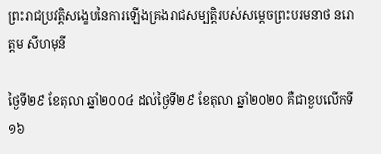ព្រះរាជប្រវត្តិសង្ខេបនៃការឡើងគ្រងរាជសម្បត្តិរបស់សម្តេចព្រះបរមនាថ នរោត្តម សីហមុនី

ថ្ងៃទី២៩ ខែតុលា ឆ្នាំ២០០៤ ដល់ថ្ងៃទី២៩ ខែតុលា ឆ្នាំ២០២០ គឺជាខួបលើកទី ១៦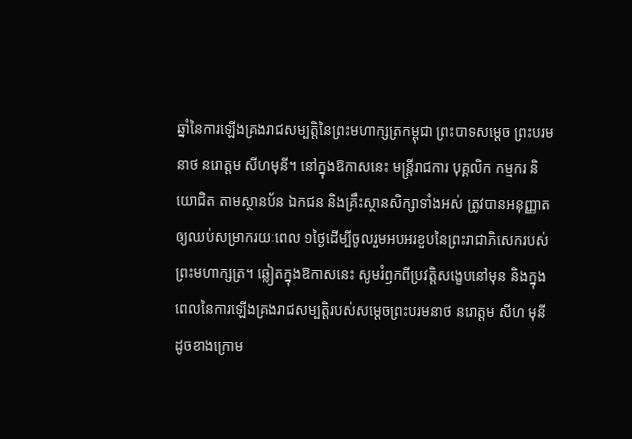ឆ្នាំនៃការឡើងគ្រងរាជសម្បត្តិនៃព្រះមហាក្សត្រកម្ពុជា ព្រះបាទសម្តេច ព្រះបរមនាថ នរោត្តម សីហមុនី។ នៅក្នុងឱកាសនេះ មន្ត្រីរាជការ បុគ្គលិក កម្មករ និយោជិត តាមស្ថានប័ន ឯកជន និងគ្រឹះស្ថានសិក្សាទាំងអស់ ត្រូវបានអនុញ្ញាតឲ្យឈប់សម្រាករយៈពេល ១ថ្ងៃដើម្បីចូលរួមអបអរខួបនៃព្រះរាជាភិសេករបស់ព្រះមហាក្សត្រ។ ឆ្លៀតក្នុងឱកាសនេះ សូមរំឭកពីប្រវត្តិសង្ខេបនៅមុន និងក្នុងពេលនៃការឡើងគ្រងរាជសម្បត្តិរបស់សម្តេចព្រះបរមនាថ នរោត្តម សីហ មុនី ដូចខាងក្រោម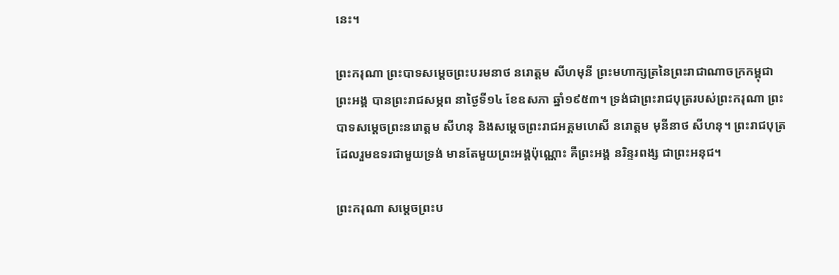នេះ។

ព្រះករុណា ព្រះបាទសម្ដេចព្រះបរមនាថ នរោត្ដម សីហមុនី ព្រះមហាក្សត្រនៃព្រះរាជាណាចក្រកម្ពុជា ព្រះអង្គ បានព្រះរាជសម្ភព នាថ្ងៃទី១៤ ខែឧសភា ឆ្នាំ១៩៥៣។ ទ្រង់ជាព្រះរាជបុត្ររបស់ព្រះករុណា ព្រះបាទសម្ដេចព្រះនរោត្ដម សីហនុ និងសម្ដេចព្រះរាជអគ្គមហេសី នរោត្តម មុនីនាថ សីហនុ។ ព្រះរាជបុត្រដែលរួមឧទរជាមួយទ្រង់ មានតែមួយព្រះអង្គប៉ុណ្ណោះ គឺព្រះអង្គ នរិន្ទរពង្ស ជាព្រះអនុជ។

ព្រះករុណា សម្តេចព្រះប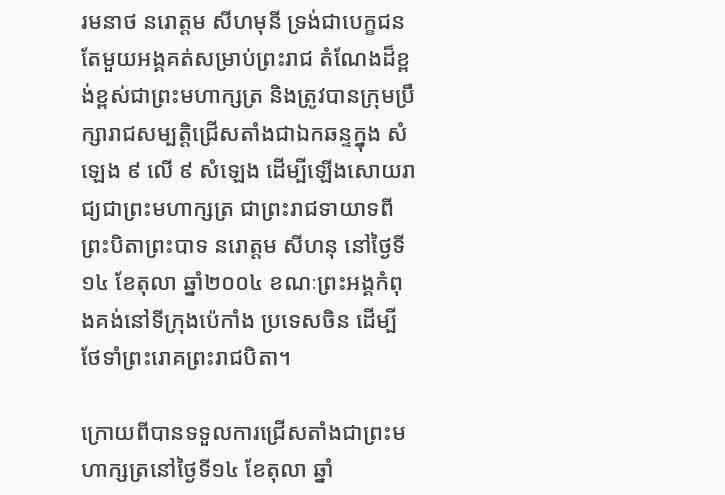រមនាថ នរោត្តម សីហមុនី ទ្រង់ជាបេក្ខជនតែមួយអង្គគត់សម្រាប់ព្រះរាជ តំណែងដ៏ខ្ពង់ខ្ពស់ជាព្រះមហាក្សត្រ និងត្រូវបានក្រុមប្រឹក្សារាជសម្បត្តិជ្រើសតាំងជាឯកឆន្ទក្នុង សំឡេង ៩ លើ ៩ សំឡេង ដើម្បីឡើងសោយរាជ្យជាព្រះមហាក្សត្រ ជាព្រះរាជទាយាទពីព្រះបិតាព្រះបាទ នរោត្តម សីហនុ នៅថ្ងៃទី១៤ ខែតុលា ឆ្នាំ២០០៤ ខណៈព្រះអង្គកំពុងគង់នៅទីក្រុងប៉េកាំង ប្រទេសចិន ដើម្បីថែទាំព្រះរោគព្រះរាជបិតា។

ក្រោយពីបានទទួលការជ្រើសតាំងជាព្រះមហាក្សត្រនៅថ្ងៃទី១៤ ខែតុលា ឆ្នាំ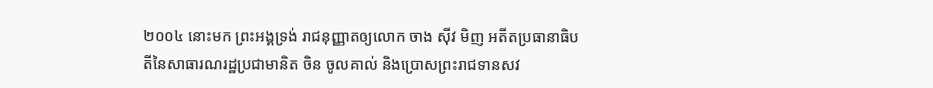២០០៤ នោះមក ព្រះអង្គទ្រង់ រាជនុញ្ញាតឲ្យលោក ចាង ស៊ីវ មិញ អតីតប្រធានាធិបតីនៃសាធារណរដ្ឋប្រជាមានិត ចិន ចូលគាល់ និងប្រោសព្រះរាជទានសវ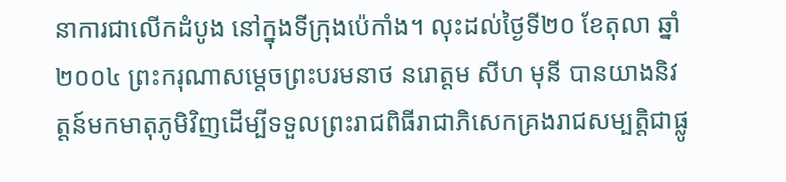នាការជាលើកដំបូង នៅក្នុងទីក្រុងប៉េកាំង។ លុះដល់ថ្ងៃទី២០ ខែតុលា ឆ្នាំ២០០៤ ព្រះករុណាសម្តេចព្រះបរមនាថ នរោត្តម សីហ មុនី បានយាងនិវត្តន៍មកមាតុភូមិវិញដើម្បីទទួលព្រះរាជពិធីរាជាភិសេកគ្រងរាជសម្បត្តិជាផ្លូ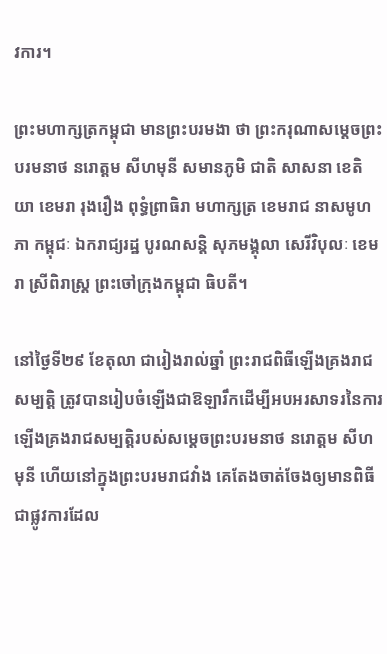វការ។

ព្រះមហាក្សត្រកម្ពុជា មានព្រះបរមងា ថា ព្រះករុណាសម្តេចព្រះបរមនាថ នរោត្តម សីហមុនី សមានភូមិ ជាតិ សាសនា ខេតិយា ខេមរា រុងរឿង ពុទ្ធំព្រាធិរា មហាក្សត្រ ខេមរាជ នាសមូហភា កម្ពុជៈ ឯករាជ្យរដ្ឋ បូរណសន្តិ សុភមង្គុលា សេរីវិបុលៈ ខេមរា ស្រីពិរាស្ត្រ ព្រះចៅក្រុងកម្ពុជា ធិបតី។

នៅថ្ងៃទី២៩ ខែតុលា ជារៀងរាល់ឆ្នាំ ព្រះរាជពិធីឡើងគ្រងរាជសម្បត្តិ ត្រូវបានរៀបចំឡើងជាឱឡារឹកដើម្បីអបអរសាទរនៃការឡើងគ្រងរាជសម្បត្តិរបស់សម្តេចព្រះបរមនាថ នរោត្តម សីហមុនី ហើយនៅក្នុងព្រះបរមរាជវាំង គេតែងចាត់ចែងឲ្យមានពិធីជាផ្លូវការដែល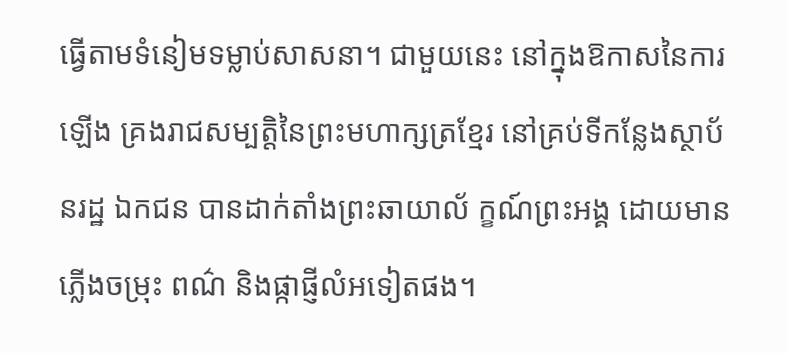ធ្វើតាមទំនៀមទម្លាប់សាសនា។ ជាមួយនេះ នៅក្នុងឱកាសនៃការឡើង គ្រងរាជសម្បត្តិនៃព្រះមហាក្សត្រខ្មែរ នៅគ្រប់ទីកន្លែងស្ថាប័នរដ្ឋ ឯកជន បានដាក់តាំងព្រះឆាយាល័ ក្ខណ៍ព្រះអង្គ ដោយមានភ្លើងចម្រុះ ពណ៌ និងផ្កាផ្ញីលំអទៀតផង។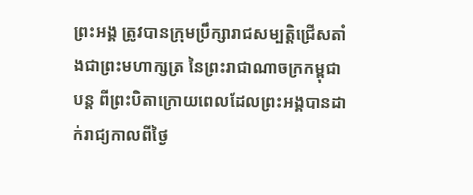ព្រះអង្គ ត្រូវបានក្រុមប្រឹក្សារាជសម្បត្តិជ្រើសតាំងជាព្រះមហាក្សត្រ នៃព្រះរាជាណាចក្រកម្ពុជា បន្ត ពីព្រះបិតាក្រោយពេលដែលព្រះអង្គបានដាក់រាជ្យកាលពីថ្ងៃ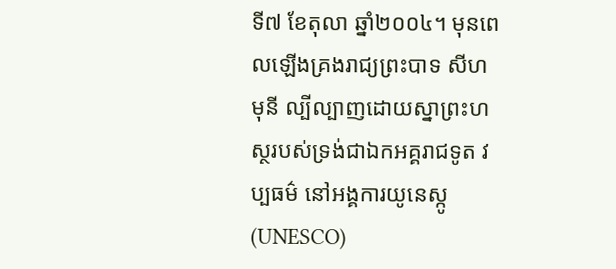ទី៧ ខែតុលា ឆ្នាំ២០០៤។ មុនពេលឡើងគ្រងរាជ្យព្រះបាទ សីហ មុនី ល្បីល្បាញដោយស្នាព្រះហស្ថរបស់ទ្រង់ជាឯកអគ្គរាជទូត វប្បធម៌ នៅអង្គការយូនេស្កូ (UNESCO)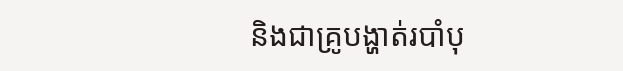និងជាគ្រូបង្ហាត់របាំបុ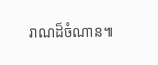រាណដ៏ចំណាន៕